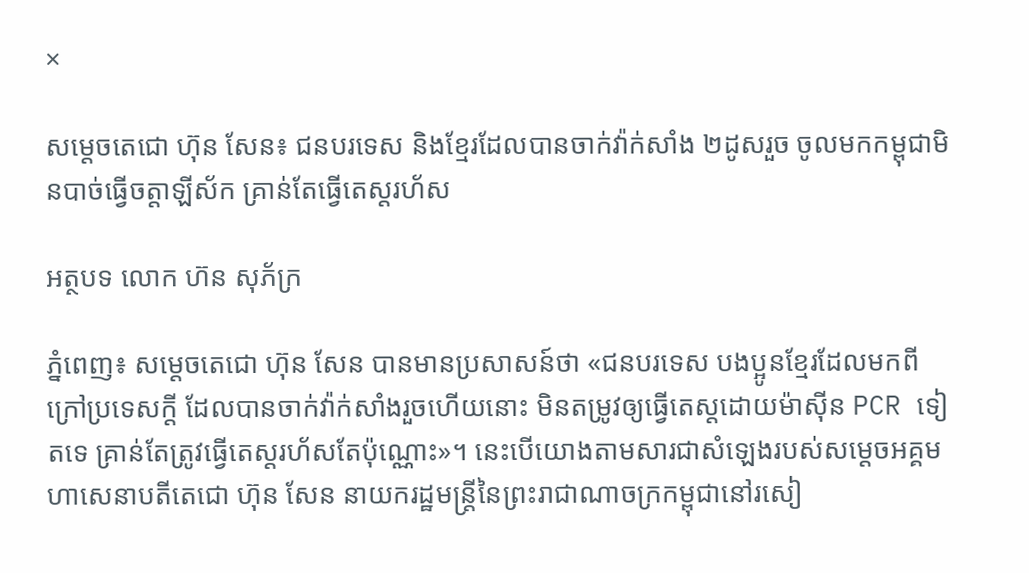×

សម្តេចតេជោ ហ៊ុន សែន៖ ជនបរទេស និងខ្មែរដែលបានចាក់វ៉ាក់សាំង ២ដូសរួច ចូលមកកម្ពុជាមិនបាច់ធ្វើចត្តាឡីស័ក គ្រាន់តែធ្វើតេស្តរហ័ស

អត្ថបទ លោក ហ៊ន សុភ័ក្រ

ភ្នំពេញ៖ សម្ដេចតេជោ ហ៊ុន សែន បានមានប្រសាសន៍ថា «ជនបរទេស បងប្អូនខ្មែរដែលមកពីក្រៅប្រទេសក្តី ដែលបានចាក់វ៉ាក់សាំងរួចហើយនោះ មិនតម្រូវឲ្យធ្វើតេស្តដោយម៉ាស៊ីន PCR ទៀតទេ គ្រាន់តែត្រូវធ្វើតេស្តរហ័សតែប៉ុណ្ណោះ»។ នេះបើយោងតាមសារជាសំឡេងរបស់សម្ដេចអគ្គមហាសេនាបតីតេជោ ហ៊ុន សែន នាយករដ្ឋមន្ត្រីនៃព្រះរាជាណាចក្រកម្ពុជានៅរសៀ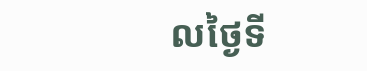លថ្ងៃទី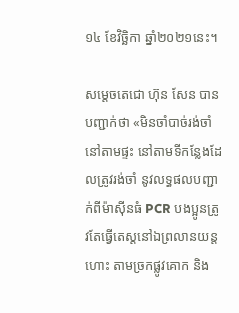១៤ ខែវិច្ឆិកា ឆ្នាំ២០២១នេះ។

សម្ដេចតេជោ ហ៊ុន សែន បានបញ្ជាក់ថា «មិនចាំបាច់រង់ចាំនៅតាមផ្ទះ នៅតាមទីកន្លែងដែលត្រូវរង់ចាំ នូវលទ្ធផលបញ្ជាក់ពីម៉ាស៊ីនធំ PCR បងប្អូនត្រូវតែធ្វើតេស្តនៅឯព្រលានយន្តហោះ តាមច្រកផ្លូវគោក និង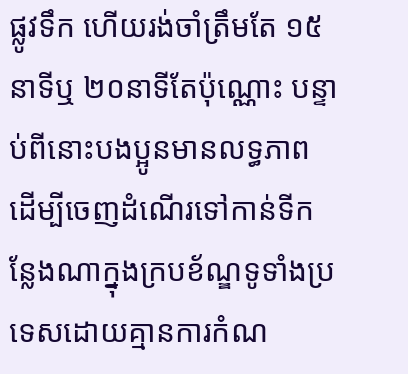ផ្លូវទឹក ហើយរង់ចាំត្រឹមតែ ១៥នាទីឬ ២០នាទីតែប៉ុណ្ណោះ បន្ទាប់ពីនោះបងប្អូនមានលទ្ធភាព ដើម្បីចេញដំណើរទៅកាន់ទីកន្លែងណាក្នុងក្របខ័ណ្ឌទូទាំងប្រទេសដោយគ្មានការកំណ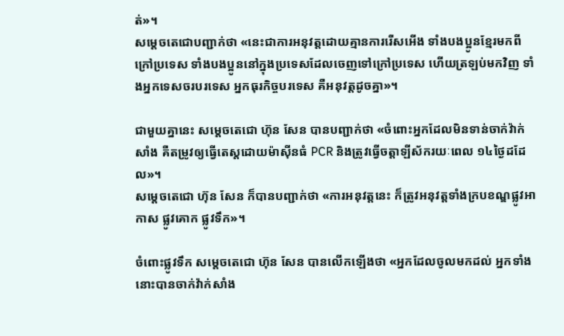ត់»។
សម្ដេចតេជោបញ្ជាក់ថា «នេះជាការអនុវត្តដោយគ្មានការរើសអើង ទាំងបងប្អូនខ្មែរមកពីក្រៅប្រទេស ទាំងបងប្អូននៅក្នុងប្រទេសដែលចេញទៅក្រៅប្រទេស ហើយត្រឡប់មកវិញ ទាំងអ្នកទេសចរបរទេស អ្នកធុរកិច្ចបរទេស គឺអនុវត្តដូចគ្នា»។

ជាមួយគ្នានេះ សម្ដេចតេជោ ហ៊ុន សែន បានបញ្ជាក់ថា «ចំពោះអ្នកដែលមិនទាន់ចាក់វ៉ាក់សាំង គឺតម្រូវឲ្យធ្វើតេស្តដោយម៉ាស៊ីនធំ PCR និងត្រូវធ្វើចត្តាឡីស័ករយៈពេល ១៤ថ្ងៃដដែល»។
សម្ដេចតេជោ ហ៊ុន សែន ក៏បានបញ្ជាក់ថា «ការអនុវត្តនេះ ក៏ត្រូវអនុវត្តទាំងក្របខណ្ឌផ្លូវអាកាស ផ្លូវគោក ផ្លូវទឹក»។

ចំពោះផ្លូវទឹក សម្ដេចតេជោ ហ៊ុន សែន បានលើកឡើងថា «អ្នកដែលចូលមកដល់ អ្នកទាំងនោះបានចាក់វ៉ាក់សាំង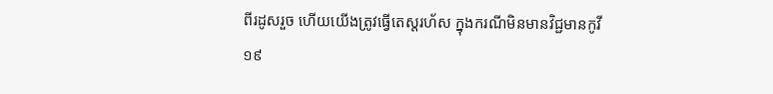ពីរដូសរួច ហើយយើងត្រូវធ្វើតេស្តរហ័ស ក្នុងករណីមិនមានវិជ្ជមានកូវី១៩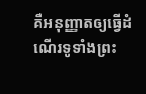គឺអនុញ្ញាតឲ្យធ្វើដំណើរទូទាំងព្រះ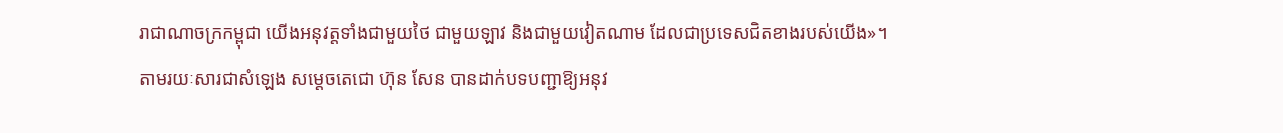រាជាណាចក្រកម្ពុជា យើងអនុវត្តទាំងជាមួយថៃ ជាមួយឡាវ និងជាមួយវៀតណាម ដែលជាប្រទេសជិតខាងរបស់យើង»។
តាមរយៈសារជាសំឡេង សម្តេចតេជោ ហ៊ុន សែន បានដាក់បទបញ្ជាឱ្យអនុវ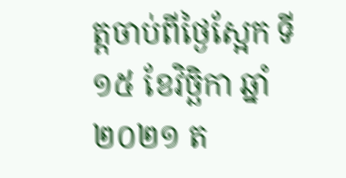ត្តចាប់ពីថ្ងៃស្អែក ទី១៥ ខែវិច្ឆិកា ឆ្នាំ២០២១ ត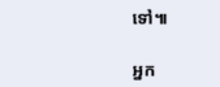ទៅ៕

អ្នក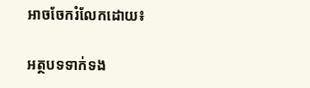អាចចែករំលែកដោយ៖

អត្ថបទទាក់ទង